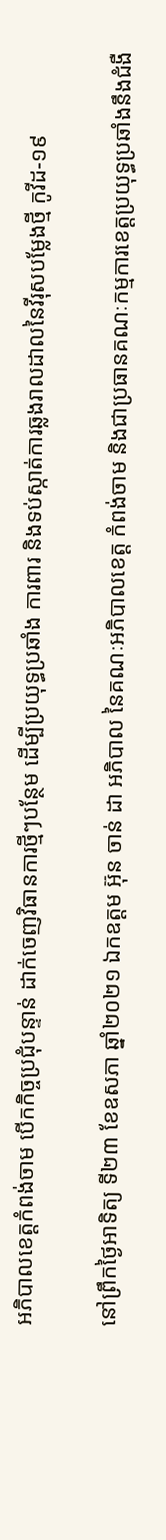អភិបាលខេត្តកំពង់ចាម បើកកិច្ចប្រជុំបន្ទាន់ ដាក់ចេញវិធានការថ្មីៗបន្ថែម ដើម្បីប្រយុទ្ធប្រឆាំង ការពារ និងទប់ស្កាត់ការឆ្លងរាលដាលនៃវីរុសបម្លែងថ្មី កូវីដ-១៩

នៅព្រឹកថ្ងៃអាទិត្យ ទី២៣ ខែឧសភា ឆ្នាំ២០២១ ឯកឧត្តម អ៊ុន ចាន់ ដា អភិបាល នៃគណៈអភិបាលខេត្ត កំពង់ចាម និងជាប្រធានគណៈកម្មការខេត្តប្រយុទ្ធប្រឆាំងនឹងជំងឺ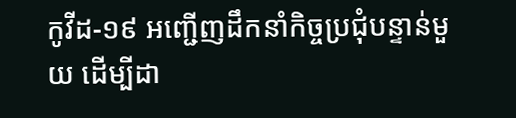កូវីដ-១៩ អញ្ជើញដឹកនាំកិច្ចប្រជុំបន្ទាន់មួយ ដើម្បីដា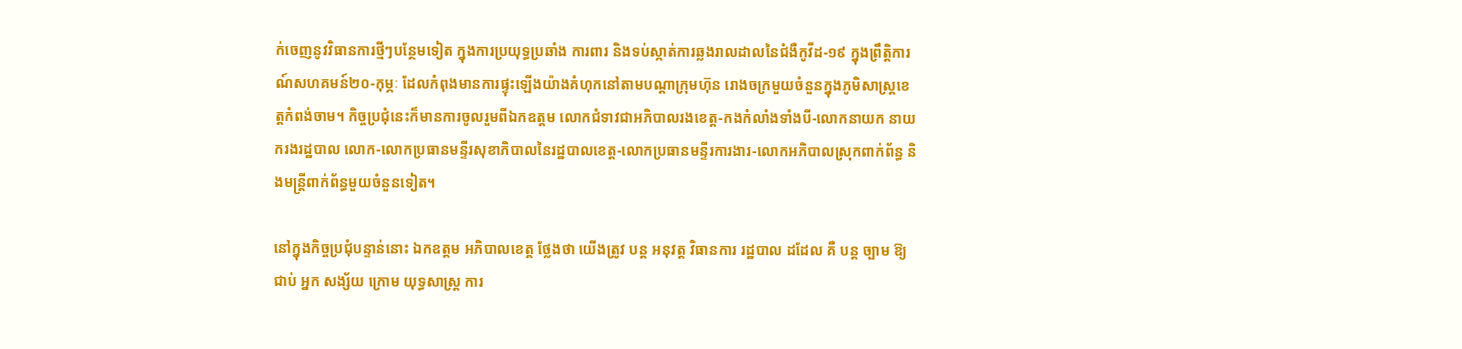ក់ចេញនូវវិធានការថ្មីៗបន្ថែមទៀត ក្នុងការប្រយុទ្ធប្រឆាំង ការពារ និងទប់ស្កាត់ការឆ្លងរាលដាលនៃជំងឺកូវីដ-១៩ ក្នុងព្រឹត្តិការណ៍សហគមន៍២០-កុម្ភៈ ដែលកំពុងមានការផ្ទុះឡើងយ៉ាងគំហុកនៅតាមបណ្តាក្រុមហ៊ុន រោងចក្រមួយចំនួនក្នុងភូមិសាស្ត្រខេត្តកំពង់ចាម។ កិច្ចប្រជុំនេះក៏មានការចូលរួមពីឯកឧត្តម លោកជំទាវជាអភិបាលរងខេត្ត-កងកំលាំងទាំងបី-លោកនាយក នាយករងរដ្ឋបាល លោក-លោកប្រធានមន្ទីរសុខាភិបាលនៃរដ្ឋបាលខេត្ត-លោកប្រធានមន្ទីរការងារ-លោកអភិបាលស្រុកពាក់ព័ន្ធ និងមន្ត្រីពាក់ព័ន្ធមួយចំនួនទៀត។

នៅក្នុងកិច្ចប្រជុំបន្ទាន់នោះ ឯកឧត្តម អភិបាលខេត្ត ថ្លែងថា យើងត្រូវ បន្ត អនុវត្ត វិធានការ រដ្ឋបាល ដដែល គឺ បន្ត ច្បាម ឱ្យ ជាប់ អ្នក សង្ស័យ ក្រោម យុទ្ធសាស្ត្រ ការ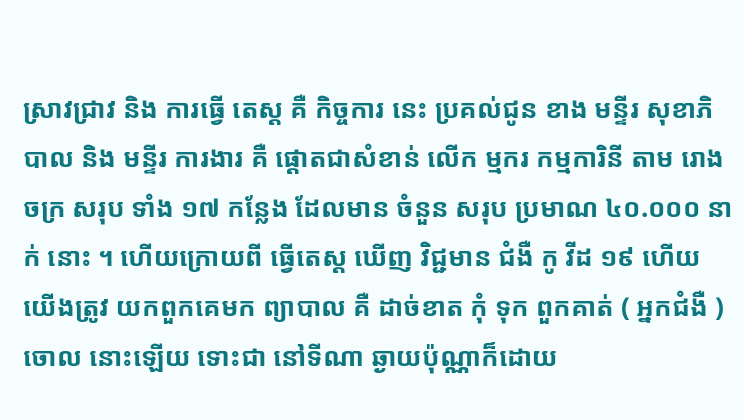ស្រាវជ្រាវ និង ការធ្វើ តេស្ត គឺ កិច្ចការ នេះ ប្រគល់ជូន ខាង មន្ទីរ សុខាភិបាល និង មន្ទីរ ការងារ គឺ ផ្តោតជាសំខាន់ លើក ម្មករ កម្មការិនី តាម រោងចក្រ សរុប ទាំង ១៧ កន្លែង ដែលមាន ចំនួន សរុប ប្រមាណ ៤០.០០០ នាក់ នោះ ។ ហើយក្រោយពី ធ្វើតេស្ត ឃើញ វិជ្ជមាន ជំងឺ កូ វីដ ១៩ ហើយ យើងត្រូវ យកពួកគេមក ព្យាបាល គឺ ដាច់ខាត កុំ ទុក ពួកគាត់ ( អ្នកជំងឺ )ចោល នោះឡើយ ទោះជា នៅទីណា ឆ្ងាយប៉ុណ្ណាក៏ដោយ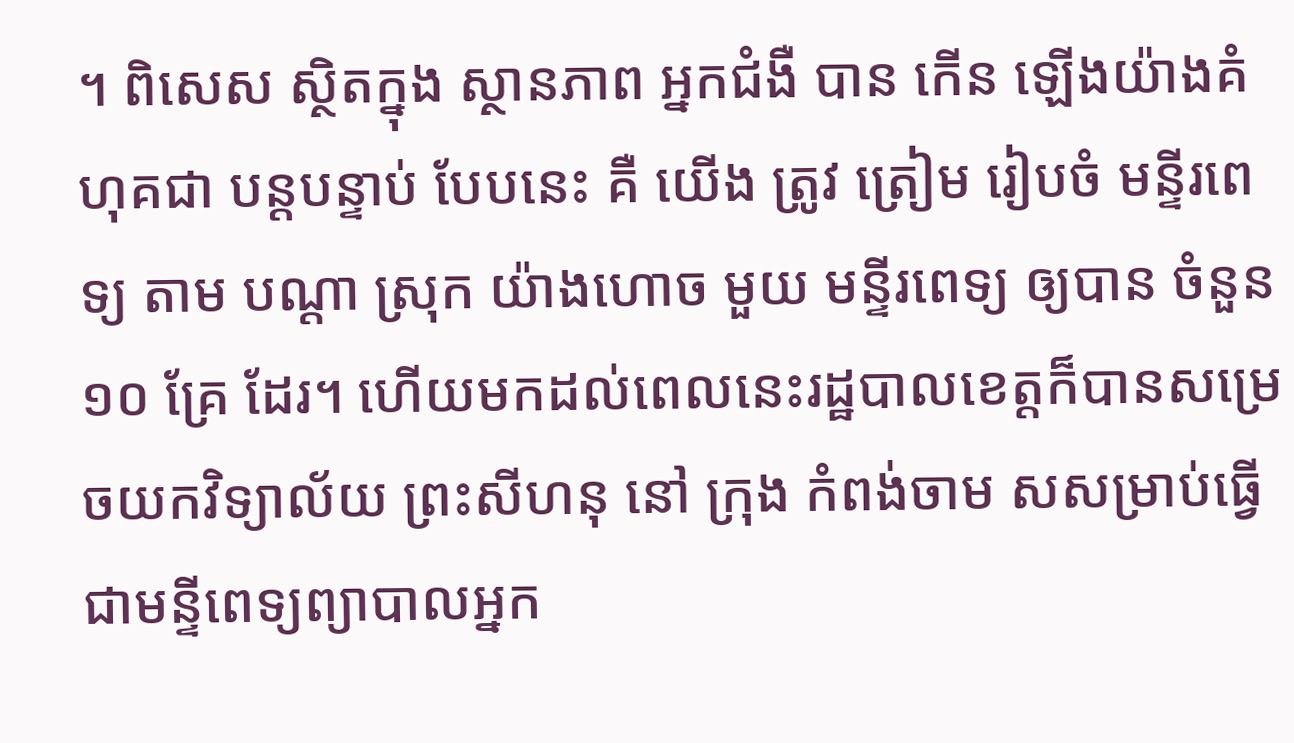។ ពិសេស ស្ថិតក្នុង ស្ថានភាព អ្នកជំងឺ បាន កើន ឡើងយ៉ាងគំហុគជា បន្តបន្ទាប់ បែបនេះ គឺ យើង ត្រូវ ត្រៀម រៀបចំ មន្ទីរពេទ្យ តាម បណ្តា ស្រុក យ៉ាងហោច មួយ មន្ទីរពេទ្យ ឲ្យបាន ចំនួន ១០ គ្រែ ដែរ។ ហើយមកដល់ពេលនេះរដ្ឋបាលខេត្តក៏បានសម្រេចយកវិទ្យាល័យ ព្រះសីហនុ នៅ ក្រុង កំពង់ចាម សសម្រាប់ធ្វើជាមន្ទីពេទ្យព្យាបាលអ្នក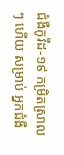ជំងឺកូវីដ-១៩ កម្រិតស្រាលៗ ហើយ សម្រាប់ អ្នកជំងឺ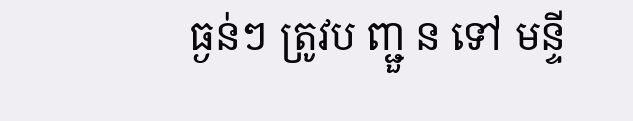ធ្ងន់ៗ ត្រូវប ញ្ជួ ន ទៅ មន្ទី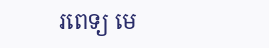រពេទ្យ មេ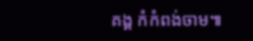គង្គ កំកំពង់ចាម៕